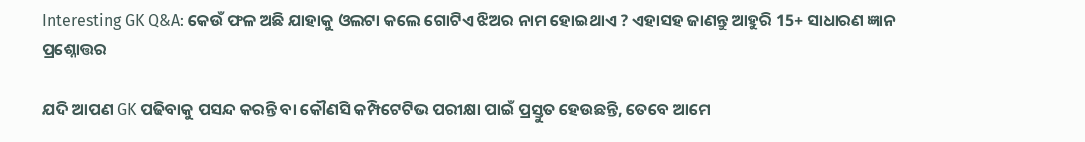Interesting GK Q&A: କେଉଁ ଫଳ ଅଛି ଯାହାକୁ ଓଲଟା କଲେ ଗୋଟିଏ ଝିଅର ନାମ ହୋଇଥାଏ ? ଏହାସହ ଜାଣନ୍ତୁ ଆହୁରି 15+ ସାଧାରଣ ଜ୍ଞାନ ପ୍ରଶ୍ନୋତ୍ତର

ଯଦି ଆପଣ GK ପଢିବାକୁ ପସନ୍ଦ କରନ୍ତି ବା କୌଣସି କମ୍ପିଟେଟିଭ ପରୀକ୍ଷା ପାଇଁ ପ୍ରସ୍ତୁତ ହେଉଛନ୍ତି, ତେବେ ଆମେ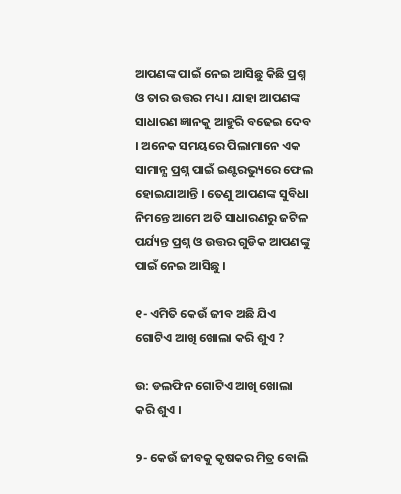ଆପଣଙ୍କ ପାଇଁ ନେଇ ଆସିଛୁ କିଛି ପ୍ରଶ୍ନ ଓ ତାର ଉତ୍ତର ମଧ୍ୟ । ଯାହା ଆପଣଙ୍କ ସାଧାରଣ ଜ୍ଞାନକୁ ଆହୁରି ବଢେଇ ଦେବ । ଅନେକ ସମୟରେ ପିଲାମାନେ ଏକ ସାମାନ୍ଯ ପ୍ରଶ୍ନ ପାଇଁ ଇଣ୍ଟରଭ୍ୟୁରେ ଫେଲ ହୋଇଯାଆନ୍ତି । ତେଣୁ ଆପଣଙ୍କ ସୁବିଧା ନିମନ୍ତେ ଆମେ ଅତି ସାଧାରଣରୁ ଜଟିଳ ପର୍ଯ୍ୟନ୍ତ ପ୍ରଶ୍ନ ଓ ଉତ୍ତର ଗୁଡିକ ଆପଣଙ୍କୁ ପାଇଁ ନେଇ ଆସିଛୁ ।

୧- ଏମିତି କେଉଁ ଜୀବ ଅଛି ଯିଏ ଗୋଟିଏ ଆଖି ଖୋଲା କରି ଶୁଏ ?

ଉ: ଡଲଫିନ ଗୋଟିଏ ଆଖି ଖୋଲା କରି ଶୁଏ ।

୨- କେଉଁ ଜୀବକୁ କୃଷକର ମିତ୍ର ବୋଲି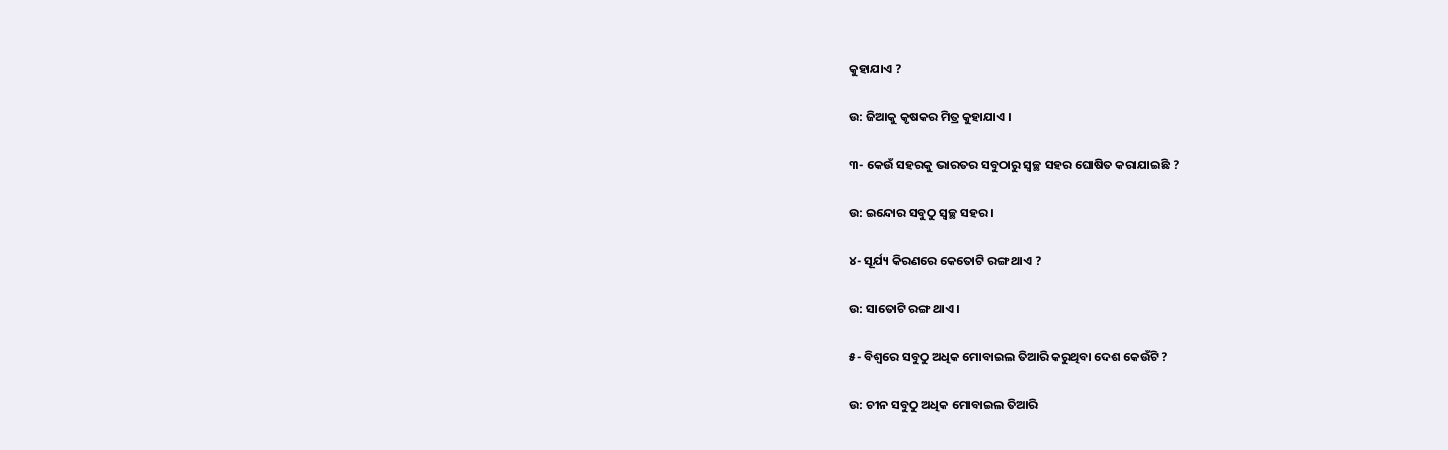କୁହାଯାଏ ?

ଉ: ଜିଆକୁ କୃଷକର ମିତ୍ର କୁହାଯାଏ ।

୩- କେଉଁ ସହରକୁ ଭାରତର ସବୁଠାରୁ ସ୍ବଚ୍ଛ ସହର ଘୋଷିତ କରାଯାଇଛି ?

ଉ: ଇନ୍ଦୋର ସବୁଠୁ ସ୍ବଚ୍ଛ ସହର ।

୪- ସୂର୍ଯ୍ୟ କିରଣରେ କେତୋଟି ରଙ୍ଗ ଥାଏ ?

ଉ: ସାତୋଟି ରଙ୍ଗ ଥାଏ ।

୫- ବିଶ୍ବରେ ସବୁଠୁ ଅଧିକ ମୋବାଇଲ ତିଆରି କରୁଥିବା ଦେଶ କେଉଁଟି ?

ଉ: ଚୀନ ସବୁଠୁ ଅଧିକ ମୋବାଇଲ ତିଆରି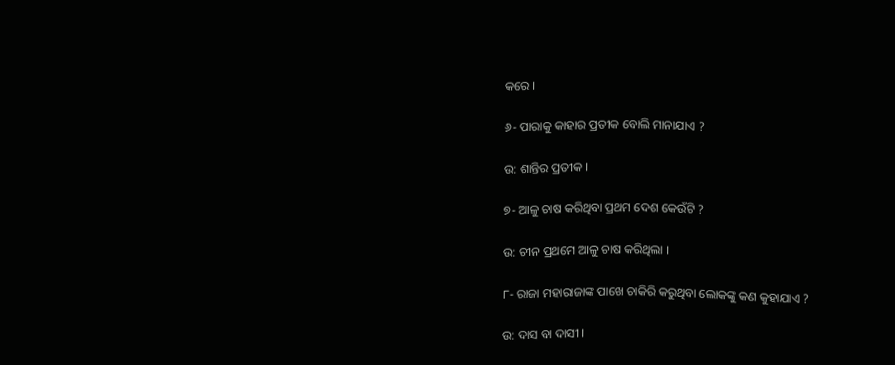କରେ ।

୬- ପାରାକୁ କାହାର ପ୍ରତୀକ ବୋଲି ମାନାଯାଏ ?

ଉ: ଶାନ୍ତିର ପ୍ରତୀକ ।

୭- ଆଳୁ ଚାଷ କରିଥିବା ପ୍ରଥମ ଦେଶ କେଉଁଟି ?

ଉ: ଚୀନ ପ୍ରଥମେ ଆଳୁ ଚାଷ କରିଥିଲା ।

୮- ରାଜା ମହାରାଜାଙ୍କ ପାଖେ ଚାକିରି କରୁଥିବା ଲୋକଙ୍କୁ କଣ କୁହାଯାଏ ?

ଉ: ଦାସ ବା ଦାସୀ ।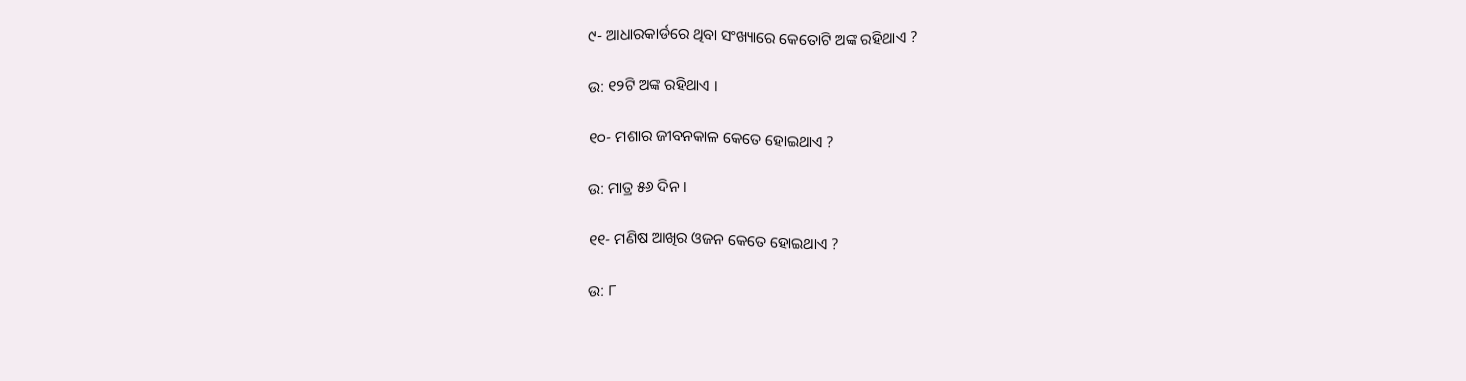୯- ଆଧାରକାର୍ଡରେ ଥିବା ସଂଖ୍ୟାରେ କେତୋଟି ଅଙ୍କ ରହିଥାଏ ?

ଉ: ୧୨ଟି ଅଙ୍କ ରହିଥାଏ ।

୧୦- ମଶାର ଜୀବନକାଳ କେତେ ହୋଇଥାଏ ?

ଉ: ମାତ୍ର ୫୬ ଦିନ ।

୧୧- ମଣିଷ ଆଖିର ଓଜନ କେତେ ହୋଇଥାଏ ?

ଉ: ୮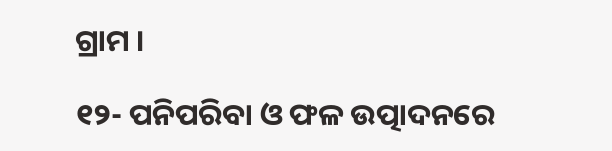ଗ୍ରାମ ।

୧୨- ପନିପରିବା ଓ ଫଳ ଉତ୍ପାଦନରେ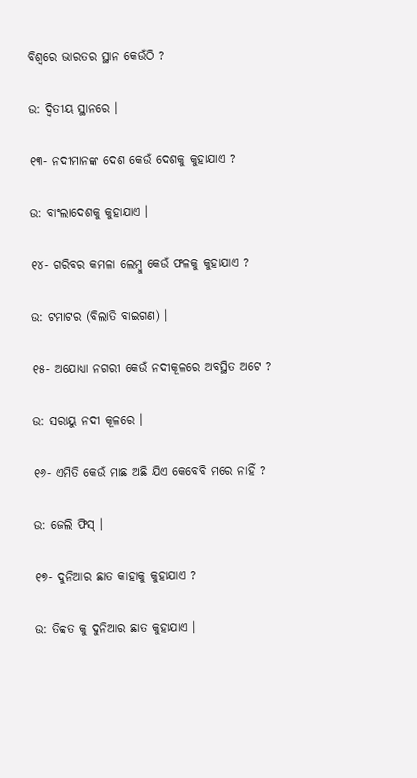ବିଶ୍ବରେ ଭାରତର ସ୍ଥାନ କେଉଁଠି ?

ଉ: ଦ୍ଵିତୀୟ ସ୍ଥାନରେ ।

୧୩- ନଦୀମାନଙ୍କ ଦେଶ କେଉଁ ଦେଶକୁ କୁହାଯାଏ ?

ଉ: ବାଂଲାଦେଶକୁ କୁହାଯାଏ ।

୧୪- ଗରିବର କମଳା ଲେମ୍ବୁ କେଉଁ ଫଳକୁ କୁହାଯାଏ ?

ଉ: ଟମାଟର (ବିଲାତି ବାଇଗଣ) ।

୧୫- ଅଯୋଧ୍ୟା ନଗରୀ କେଉଁ ନଦୀକୂଳରେ ଅବସ୍ଥିତ ଅଟେ ?

ଉ: ସରାୟୁ ନଦୀ କୂଳରେ ।

୧୬- ଏମିତି କେଉଁ ମାଛ ଅଛି ଯିଏ କେବେବି ମରେ ନାହିଁ ?

ଉ: ଜେଲି ଫିସ୍ ।

୧୭- ଦୁନିଆର ଛାତ କାହାକୁ କୁହାଯାଏ ?

ଉ: ତିବ୍ବତ କୁ ଦୁନିଆର ଛାତ କୁହାଯାଏ ।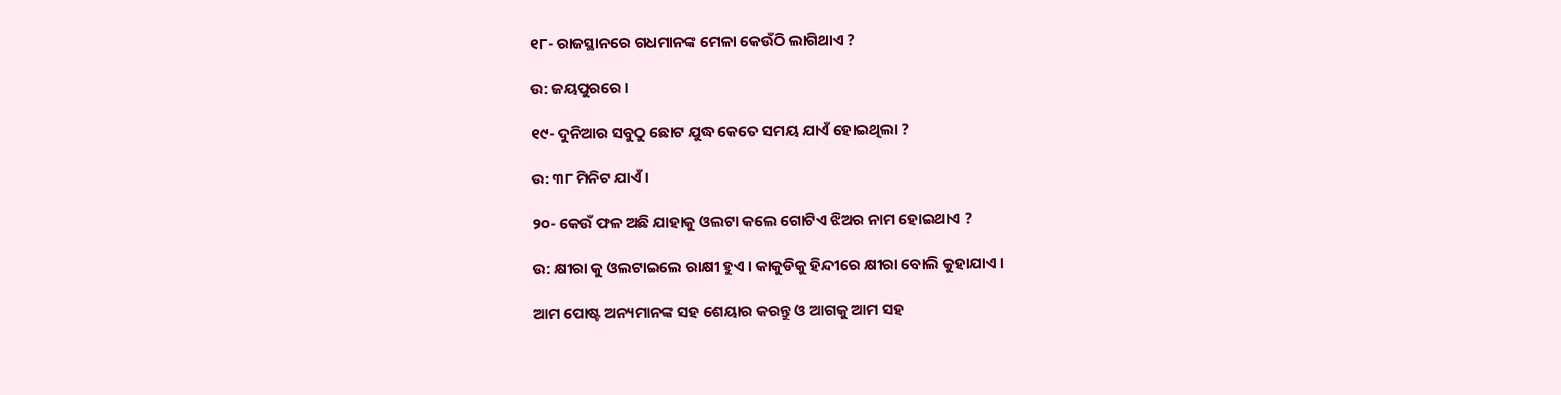୧୮- ରାଜସ୍ଥାନରେ ଗଧମାନଙ୍କ ମେଳା କେଉଁଠି ଲାଗିଥାଏ ?

ଉ: ଜୟପୁରରେ ।

୧୯- ଦୁନିଆର ସବୁଠୁ ଛୋଟ ଯୁଦ୍ଧ କେତେ ସମୟ ଯାଏଁ ହୋଇଥିଲା ?

ଉ: ୩୮ ମିନିଟ ଯାଏଁ ।

୨୦- କେଉଁ ଫଳ ଅଛି ଯାହାକୁ ଓଲଟା କଲେ ଗୋଟିଏ ଝିଅର ନାମ ହୋଇଥାଏ ?

ଉ: କ୍ଷୀରା କୁ ଓଲଟାଇଲେ ରାକ୍ଷୀ ହୁଏ । କାକୁଡିକୁ ହିନ୍ଦୀରେ କ୍ଷୀରା ବୋଲି କୁହାଯାଏ ।

ଆମ ପୋଷ୍ଟ ଅନ୍ୟମାନଙ୍କ ସହ ଶେୟାର କରନ୍ତୁ ଓ ଆଗକୁ ଆମ ସହ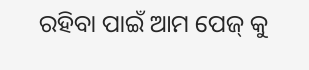ରହିବା ପାଇଁ ଆମ ପେଜ୍ କୁ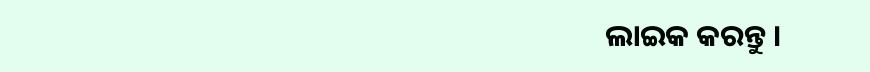ଲାଇକ କରନ୍ତୁ ।